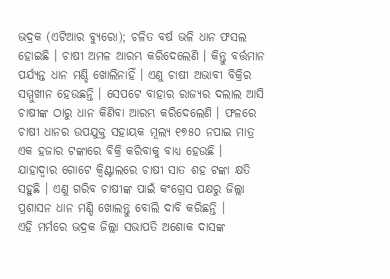ଭଦ୍ରକ (ଏଟିଆର ବ୍ୟୁରୋ); ଚଳିତ ବର୍ଷ ଭଳି ଧାନ ଫସଲ ହୋଇଛି । ଚାଷୀ ଅମଳ ଆରମ୍ଭ କରିଦେଲେଣି । କିନ୍ତୁ ବର୍ତ୍ତମାନ ପର୍ଯ୍ୟନ୍ତ ଧାନ ମଣ୍ଡି ଖୋଲିନାହିଁ । ଏଣୁ ଚାଷୀ ଅଭାବୀ ବିକ୍ରିର ସମ୍ମୁଖୀନ ହେଉଛନ୍ତି । ସେପଟେ ବାହାର ରାଜ୍ୟର ଦଲାଲ ଆସି ଚାଷୀଙ୍କ ଠାରୁ ଧାନ କିଣିବା ଆରମ୍ଭ କରିଦେଲେଣି । ଫଳରେ ଚାଷୀ ଧାନର ଉପଯୁକ୍ତ ସହାୟକ ମୂଲ୍ୟ ୧୭୫୦ ନପାଇ ମାତ୍ର ଏକ ହଜାର ଟଙ୍କାରେ ବିକ୍ରି କରିବାକୁ ବାଧ୍ୟ ହେଉଛି । ଯାହାଦ୍ୱାର ଗୋଟେ କ୍ୱିଣ୍ଟାଲରେ ଚାଷୀ ସାତ ଶହ ଟଙ୍କା କ୍ଷତି ସହୁଛି । ଏଣୁ ଗରିବ ଚାଷୀଙ୍କ ପାଇଁ କଂଗ୍ରେସ ପକ୍ଷରୁ ଜିଲ୍ଲା ପ୍ରଶାସନ ଧାନ ମଣ୍ଡି ଖୋଲନ୍ତୁ ବୋଲି ଦାବି କରିଛନ୍ତି ।
ଏହି ମର୍ମରେ ଭଦ୍ରକ ଜିଲ୍ଲା ସଭାପତି ଅଶୋକ ଦାସଙ୍କ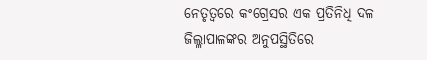ନେତୃତ୍ୱରେ କଂଗ୍ରେସର ଏକ ପ୍ରତିନିଧି ଦଳ ଜିଲ୍ଳାପାଳଙ୍କର ଅନୁପସ୍ଥିତିରେ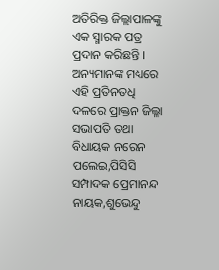ଅତିରିକ୍ତ ଜିଲ୍ଲାପାଳଙ୍କୁ ଏକ ସ୍ମାରକ ପତ୍ର ପ୍ରଦାନ କରିଛନ୍ତି । ଅନ୍ୟମାନଙ୍କ ମଧ୍ୟରେ ଏହି ପ୍ରତିନତଧି ଦଳରେ ପ୍ରାକ୍ତନ ଜିଲ୍ଳା ସଭାପତି ତଥା ବିଧାୟକ ନରେନ ପଲେଇ,ପିସିସି ସମ୍ପାଦକ ପ୍ରେମାନନ୍ଦ ନାୟକ,ଶୁଭେନ୍ଦୁ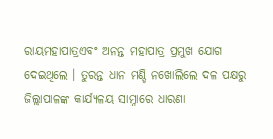ରାୟମହାପାତ୍ରଏବଂ ଅନନ୍ତ ମହାପାତ୍ର ପ୍ରମୁଖ ଯୋଗ ଦେଇଥିଲେ । ତୁରନ୍ତ ଧାନ ମଣ୍ଡି ନଖୋଲିଲେ ଦଳ ପକ୍ଷରୁ ଜିଲ୍ଲାପାଳଙ୍କ କାର୍ଯ୍ୟଳୟ ସାମ୍ନାରେ ଧାରଣା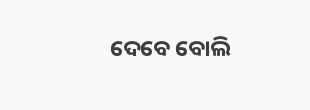ଦେବେ ବୋଲି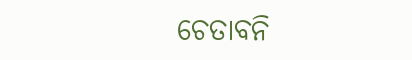ଚେତାବନି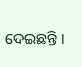ଦେଇଛନ୍ତି ।